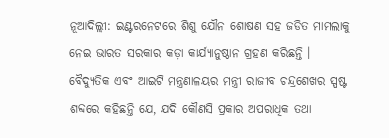ନୂଆଦିଲ୍ଲୀ: ଇଣ୍ଟରନେଟରେ ଶିଶୁ ଯୌନ ଶୋଷଣ ସହ ଜଡିତ ମାମଲାକୁ ନେଇ ଭାରତ ସରକାର କଡ଼ା କାର୍ଯ୍ୟାନୁଷ୍ଠାନ ଗ୍ରହଣ କରିଛନ୍ତି । ବୈଦ୍ୟୁତିକ ଏବଂ ଆଇଟି ମନ୍ତ୍ରଣାଳୟର ମନ୍ତ୍ରୀ ରାଜୀବ ଚନ୍ଦ୍ରଶେଖର ସ୍ପଷ୍ଟ ଶବ୍ଦରେ କହିଛନ୍ତି ଯେ, ଯଦି କୌଣସି ପ୍ରକାର ଅପରାଧିକ ତଥା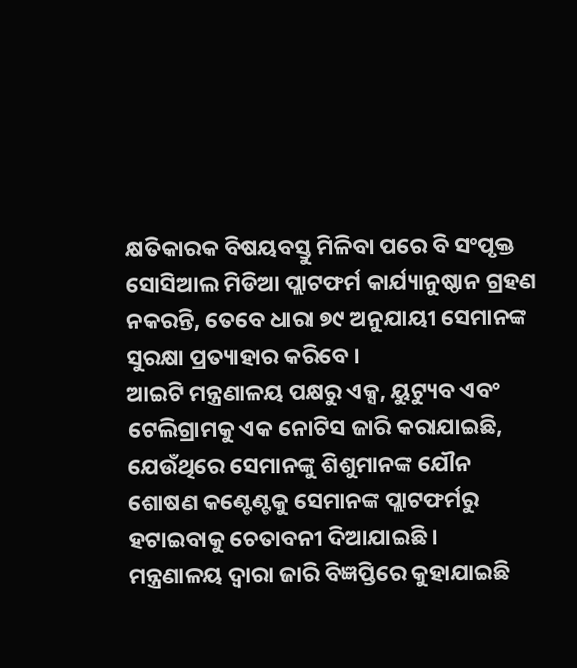କ୍ଷତିକାରକ ବିଷୟବସ୍ତୁ ମିଳିବା ପରେ ବି ସଂପୃକ୍ତ ସୋସିଆଲ ମିଡିଆ ପ୍ଲାଟଫର୍ମ କାର୍ଯ୍ୟାନୁଷ୍ଠାନ ଗ୍ରହଣ ନକରନ୍ତି, ତେବେ ଧାରା ୭୯ ଅନୁଯାୟୀ ସେମାନଙ୍କ ସୁରକ୍ଷା ପ୍ରତ୍ୟାହାର କରିବେ ।
ଆଇଟି ମନ୍ତ୍ରଣାଳୟ ପକ୍ଷରୁ ଏକ୍ସ, ୟୁଟ୍ୟୁବ ଏବଂ ଟେଲିଗ୍ରାମକୁ ଏକ ନୋଟିସ ଜାରି କରାଯାଇଛି, ଯେଉଁଥିରେ ସେମାନଙ୍କୁ ଶିଶୁମାନଙ୍କ ଯୌନ ଶୋଷଣ କଣ୍ଟେଣ୍ଟକୁ ସେମାନଙ୍କ ପ୍ଲାଟଫର୍ମରୁ ହଟାଇବାକୁ ଚେତାବନୀ ଦିଆଯାଇଛି ।
ମନ୍ତ୍ରଣାଳୟ ଦ୍ୱାରା ଜାରି ବିଜ୍ଞପ୍ତିରେ କୁହାଯାଇଛି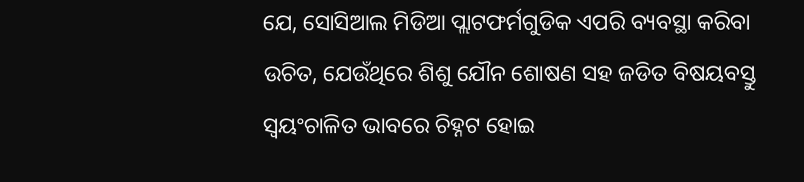ଯେ, ସୋସିଆଲ ମିଡିଆ ପ୍ଲାଟଫର୍ମଗୁଡିକ ଏପରି ବ୍ୟବସ୍ଥା କରିବା ଉଚିତ, ଯେଉଁଥିରେ ଶିଶୁ ଯୌନ ଶୋଷଣ ସହ ଜଡିତ ବିଷୟବସ୍ତୁ ସ୍ୱୟଂଚାଳିତ ଭାବରେ ଚିହ୍ନଟ ହୋଇ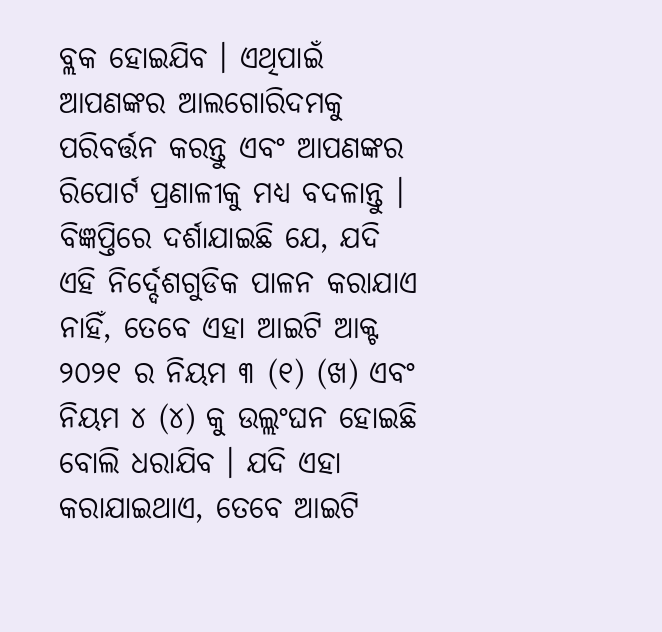ବ୍ଲକ ହୋଇଯିବ । ଏଥିପାଇଁ ଆପଣଙ୍କର ଆଲଗୋରିଦମକୁ ପରିବର୍ତ୍ତନ କରନ୍ତୁ ଏବଂ ଆପଣଙ୍କର ରିପୋର୍ଟ ପ୍ରଣାଳୀକୁ ମଧ୍ୟ ବଦଳାନ୍ତୁ ।
ବିଜ୍ଞପ୍ତିରେ ଦର୍ଶାଯାଇଛି ଯେ, ଯଦି ଏହି ନିର୍ଦ୍ଦେଶଗୁଡିକ ପାଳନ କରାଯାଏ ନାହିଁ, ତେବେ ଏହା ଆଇଟି ଆକ୍ଟ ୨୦୨୧ ର ନିୟମ ୩ (୧) (ଖ) ଏବଂ ନିୟମ ୪ (୪) କୁ ଉଲ୍ଲଂଘନ ହୋଇଛି ବୋଲି ଧରାଯିବ । ଯଦି ଏହା କରାଯାଇଥାଏ, ତେବେ ଆଇଟି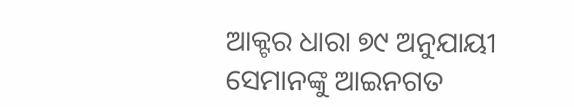ଆକ୍ଟର ଧାରା ୭୯ ଅନୁଯାୟୀ ସେମାନଙ୍କୁ ଆଇନଗତ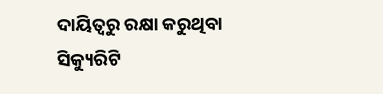ଦାୟିତ୍ୱରୁ ରକ୍ଷା କରୁଥିବା ସିକ୍ୟୁରିଟି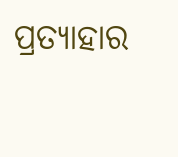ପ୍ରତ୍ୟାହାର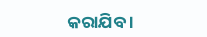କରାଯିବ ।